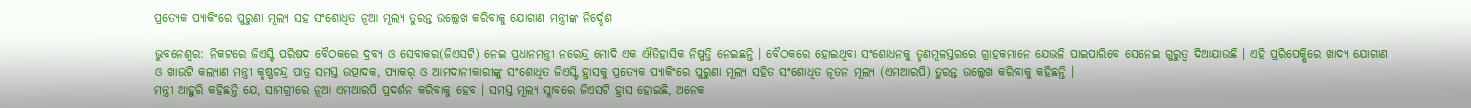ପ୍ରତ୍ୟେକ ପ୍ୟାକିଂରେ ପୁରୁଣା ମୂଲ୍ୟ ସହ ସଂଶୋଧିତ ନୂଆ ମୂଲ୍ୟ ତୁରନ୍ତ ଉଲ୍ଲେଖ କରିବାକୁ ଯୋଗାଣ ମନ୍ତ୍ରୀଙ୍କ ନିର୍ଦ୍ଦେଶ

ଭୁବନେଶ୍ୱର: ନିକଟରେ ଜିଏସ୍ଟି ପରିଷଦ ବୈଠକରେ ଦ୍ରବ୍ୟ ଓ ସେବାକର(ଜିଏସଟି) ନେଇ ପ୍ରଧାନମନ୍ତ୍ରୀ ନରେନ୍ଦ୍ର ମୋଦି ଏକ ଐତିହାସିକ ନିଷ୍ପତ୍ତି ନେଇଛନ୍ତି । ବୈଠକରେ ହୋଇଥିବା ସଂଶୋଧନକୁ ତୃଣମୂଳସ୍ତରରେ ଗ୍ରାହକମାନେ ଯେଭଳି ପାଇପାରିବେ ସେନେଇ ଗୁରୁତ୍ୱ ଦିଆଯାଉଛି । ଏହି ପ୍ରରିପେକ୍ଷିରେ ଖାଦ୍ୟ ଯୋଗାଣ ଓ ଖାଉଟି କଲ୍ୟାଣ ମନ୍ତ୍ରୀ କୃଷ୍ଣଚନ୍ଦ୍ର ପାତ୍ର ସମସ୍ତ ଉତ୍ପାଦକ, ପ୍ୟାକର୍ ଓ ଆମଦାନୀକାରୀଙ୍କୁ ସଂଶୋଧିତ ଜିଏସ୍ଟି ହ୍ରାସକୁ ପ୍ରତ୍ୟେକ ପ୍ୟାକିଂରେ ପୁରୁଣା ମୂଲ୍ୟ ସହିତ ସଂଶୋଧିତ ନୂତନ ମୂଲ୍ୟ (ଏମଆରପି) ତୁରନ୍ତ ଉଲ୍ଲେଖ କରିବାକୁ କହିଛନ୍ତି ।
ମନ୍ତ୍ରୀ ଆହୁରି କହିଛନ୍ତି ଯେ, ସାମଗ୍ରୀରେ ନୂଆ ଏମଆରପି ପ୍ରଦର୍ଶନ କରିବାକୁ ହେବ । ସମସ୍ତ ମୂଲ୍ୟ ସ୍ଲାବରେ ଜିଏସଟି ହ୍ରାସ ହୋଇଛି, ଅନେକ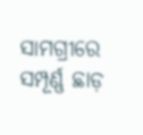ସାମଗ୍ରୀରେ ସମ୍ପୂର୍ଣ୍ଣ ଛାଡ଼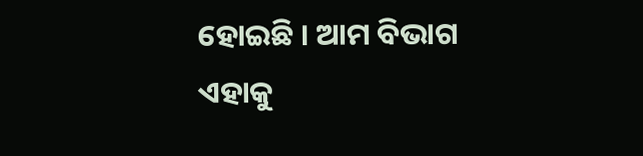ହୋଇଛି । ଆମ ବିଭାଗ ଏହାକୁ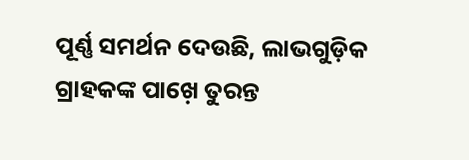ପୂର୍ଣ୍ଣ ସମର୍ଥନ ଦେଉଛି, ଲାଭଗୁଡ଼ିକ ଗ୍ରାହକଙ୍କ ପାଖ଼େ ତୁରନ୍ତ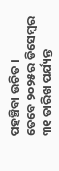ପହଞ୍ଚିବା ଉଚିତ ।
ତେବେ ୨୦୨୫ର ଡିସେମ୍ବର ୩୧ ତାରିଖ ପର୍ଯ୍ୟନ୍ତ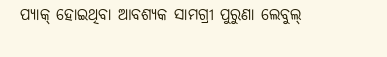ପ୍ୟାକ୍ ହୋଇଥିବା ଆବଶ୍ୟକ ସାମଗ୍ରୀ ପୁରୁଣା ଲେବୁଲ୍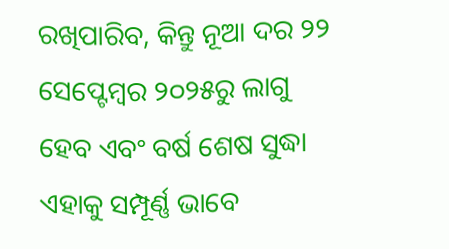ରଖିପାରିବ, କିନ୍ତୁ ନୂଆ ଦର ୨୨ ସେପ୍ଟେମ୍ବର ୨୦୨୫ରୁ ଲାଗୁ ହେବ ଏବଂ ବର୍ଷ ଶେଷ ସୁଦ୍ଧା ଏହାକୁ ସମ୍ପୂର୍ଣ୍ଣ ଭାବେ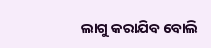ଲାଗୁ କରାଯିବ ବୋଲି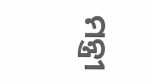ମନ୍ତ୍ରୀ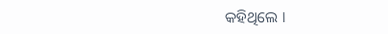କହିଥିଲେ ।